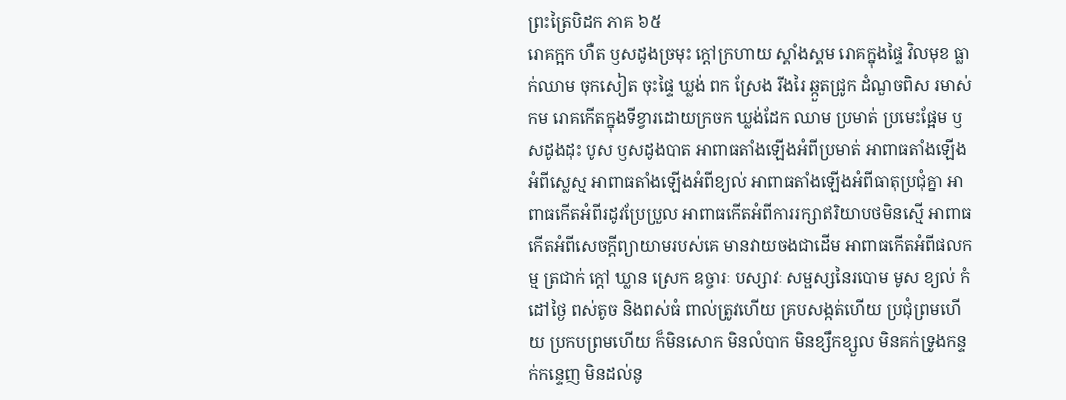ព្រះត្រៃបិដក ភាគ ៦៥
រោគក្អក ហឺត ឫសដូងច្រមុះ ក្តៅក្រហាយ ស្គាំងស្គម រោគក្នុងផ្ទៃ វិលមុខ ធ្លាក់ឈាម ចុកសៀត ចុះផ្ទៃ ឃ្លង់ ពក ស្រែង រីងរៃ ឆ្កួតជ្រូក ដំណួចពិស រមាស់ កម រោគកើតក្នុងទីខ្វារដោយក្រចក ឃ្លង់ដែក ឈាម ប្រមាត់ ប្រមេះផ្អែម ឫសដូងដុះ បូស ឫសដូងបាត អាពាធតាំងឡើងអំពីប្រមាត់ អាពាធតាំងឡើងអំពីស្លេស្ម អាពាធតាំងឡើងអំពីខ្យល់ អាពាធតាំងឡើងអំពីធាតុប្រជុំគ្នា អាពាធកើតអំពីរដូវប្រែប្រួល អាពាធកើតអំពីការរក្សាឥរិយាបថមិនស្មើ អាពាធកើតអំពីសេចក្តីព្យាយាមរបស់គេ មានវាយចងជាដើម អាពាធកើតអំពីផលកម្ម ត្រជាក់ ក្តៅ ឃ្លាន ស្រេក ឧច្ចារៈ បស្សាវៈ សម្ផស្សនៃរបោម មូស ខ្យល់ កំដៅថ្ងៃ ពស់តូច និងពស់ធំ ពាល់ត្រូវហើយ គ្របសង្កត់ហើយ ប្រជុំព្រមហើយ ប្រកបព្រមហើយ ក៏មិនសោក មិនលំបាក មិនខ្សឹកខ្សួល មិនគក់ទ្រូងកន្ទក់កន្ទេញ មិនដល់នូ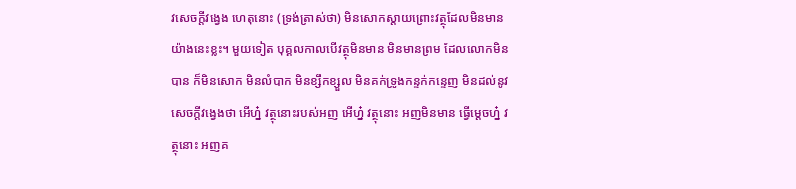វសេចក្តីវង្វេង ហេតុនោះ (ទ្រង់ត្រាស់ថា) មិនសោកស្តាយព្រោះវត្ថុដែលមិនមាន យ៉ាងនេះខ្លះ។ មួយទៀត បុគ្គលកាលបើវត្ថុមិនមាន មិនមានព្រម ដែលលោកមិនបាន ក៏មិនសោក មិនលំបាក មិនខ្សឹកខ្សួល មិនគក់ទ្រូងកន្ទក់កន្ទេញ មិនដល់នូវសេចក្តីវង្វេងថា អើហ្ន៎ វត្ថុនោះរបស់អញ អើហ្ន៎ វត្ថុនោះ អញមិនមាន ធ្វើម្តេចហ្ន៎ វត្ថុនោះ អញគ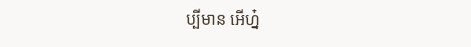ប្បីមាន អើហ្ន៎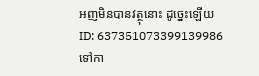អញមិនបានវត្ថុនោះ ដូច្នេះឡើយ
ID: 637351073399139986
ទៅកា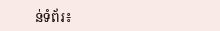ន់ទំព័រ៖